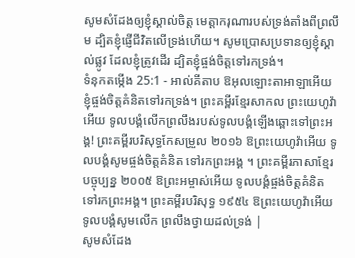សូមសំដែងឲ្យខ្ញុំស្គាល់ចិត្ត មេត្តាករុណារបស់ទ្រង់តាំងពីព្រលឹម ដ្បិតខ្ញុំផ្ញើជីវិតលើទ្រង់ហើយ។ សូមប្រោសប្រទានឲ្យខ្ញុំស្គាល់ផ្លូវ ដែលខ្ញុំត្រូវដើរ ដ្បិតខ្ញុំផ្ចង់ចិត្តទៅរកទ្រង់។
ទំនុកតម្កើង 25:1 - អាល់គីតាប ឱអុលឡោះតាអាឡាអើយ ខ្ញុំផ្ចង់ចិត្តគំនិតទៅរកទ្រង់។ ព្រះគម្ពីរខ្មែរសាកល ព្រះយេហូវ៉ាអើយ ទូលបង្គំលើកព្រលឹងរបស់ទូលបង្គំឡើងឆ្ពោះទៅព្រះអង្គ! ព្រះគម្ពីរបរិសុទ្ធកែសម្រួល ២០១៦ ឱព្រះយេហូវ៉ាអើយ ទូលបង្គំសូមផ្ចង់ចិត្តគំនិត ទៅរកព្រះអង្គ ។ ព្រះគម្ពីរភាសាខ្មែរបច្ចុប្បន្ន ២០០៥ ឱព្រះអម្ចាស់អើយ ទូលបង្គំផ្ចង់ចិត្តគំនិតទៅរកព្រះអង្គ។ ព្រះគម្ពីរបរិសុទ្ធ ១៩៥៤ ឱព្រះយេហូវ៉ាអើយ ទូលបង្គំសូមលើក ព្រលឹងថ្វាយដល់ទ្រង់ |
សូមសំដែង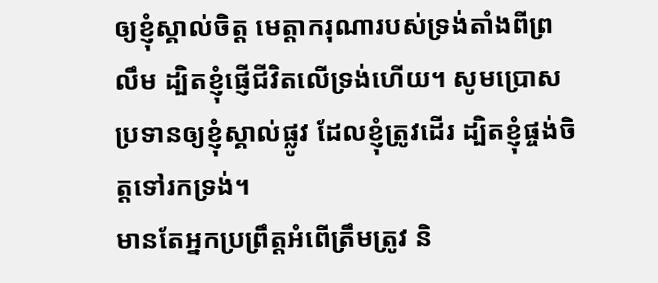ឲ្យខ្ញុំស្គាល់ចិត្ត មេត្តាករុណារបស់ទ្រង់តាំងពីព្រលឹម ដ្បិតខ្ញុំផ្ញើជីវិតលើទ្រង់ហើយ។ សូមប្រោសប្រទានឲ្យខ្ញុំស្គាល់ផ្លូវ ដែលខ្ញុំត្រូវដើរ ដ្បិតខ្ញុំផ្ចង់ចិត្តទៅរកទ្រង់។
មានតែអ្នកប្រព្រឹត្តអំពើត្រឹមត្រូវ និ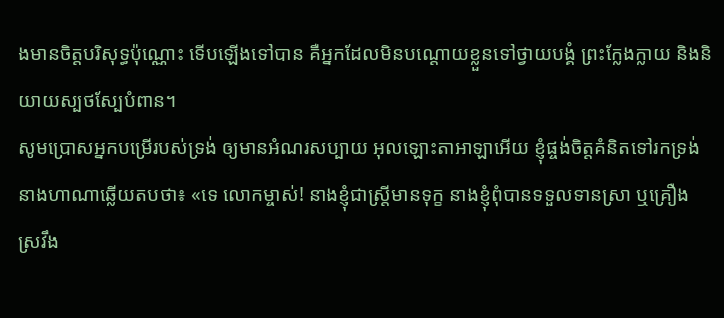ងមានចិត្តបរិសុទ្ធប៉ុណ្ណោះ ទើបឡើងទៅបាន គឺអ្នកដែលមិនបណ្ដោយខ្លួនទៅថ្វាយបង្គំ ព្រះក្លែងក្លាយ និងនិយាយស្បថស្បែបំពាន។
សូមប្រោសអ្នកបម្រើរបស់ទ្រង់ ឲ្យមានអំណរសប្បាយ អុលឡោះតាអាឡាអើយ ខ្ញុំផ្ចង់ចិត្តគំនិតទៅរកទ្រង់
នាងហាណាឆ្លើយតបថា៖ «ទេ លោកម្ចាស់! នាងខ្ញុំជាស្ត្រីមានទុក្ខ នាងខ្ញុំពុំបានទទួលទានស្រា ឬគ្រឿងស្រវឹង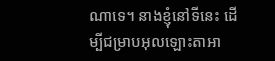ណាទេ។ នាងខ្ញុំនៅទីនេះ ដើម្បីជម្រាបអុលឡោះតាអា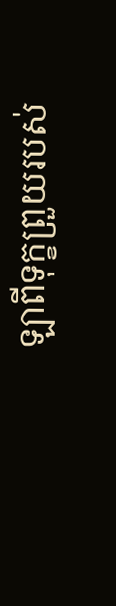ឡាពីទុក្ខព្រួយរបស់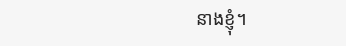នាងខ្ញុំ។